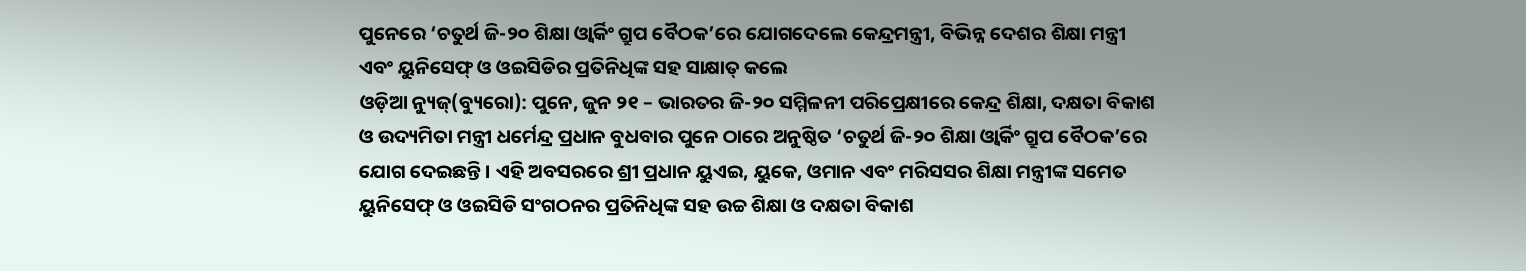ପୁନେରେ ‘ଚତୁର୍ଥ ଜି-୨୦ ଶିକ୍ଷା ଓ୍ୱାର୍କିଂ ଗ୍ରୁପ ବୈଠକ’ରେ ଯୋଗଦେଲେ କେନ୍ଦ୍ରମନ୍ତ୍ରୀ, ବିଭିନ୍ନ ଦେଶର ଶିକ୍ଷା ମନ୍ତ୍ରୀ ଏବଂ ୟୁନିସେଫ୍ ଓ ଓଇସିଡିର ପ୍ରତିନିଧିଙ୍କ ସହ ସାକ୍ଷାତ୍ କଲେ
ଓଡ଼ିଆ ନ୍ୟୁଜ୍(ବ୍ୟୁରୋ): ପୁନେ, ଜୁନ ୨୧ – ଭାରତର ଜି-୨୦ ସମ୍ମିଳନୀ ପରିପ୍ରେକ୍ଷୀରେ କେନ୍ଦ୍ର ଶିକ୍ଷା, ଦକ୍ଷତା ବିକାଶ ଓ ଉଦ୍ୟମିତା ମନ୍ତ୍ରୀ ଧର୍ମେନ୍ଦ୍ର ପ୍ରଧାନ ବୁଧବାର ପୁନେ ଠାରେ ଅନୁଷ୍ଠିତ ‘ଚତୁର୍ଥ ଜି-୨୦ ଶିକ୍ଷା ଓ୍ୱାର୍କିଂ ଗ୍ରୁପ ବୈଠକ’ରେ ଯୋଗ ଦେଇଛନ୍ତି । ଏହି ଅବସରରେ ଶ୍ରୀ ପ୍ରଧାନ ୟୁଏଇ, ୟୁକେ, ଓମାନ ଏବଂ ମରିସସର ଶିକ୍ଷା ମନ୍ତ୍ରୀଙ୍କ ସମେତ ୟୁନିସେଫ୍ ଓ ଓଇସିଡି ସଂଗଠନର ପ୍ରତିନିଧିଙ୍କ ସହ ଉଚ୍ଚ ଶିକ୍ଷା ଓ ଦକ୍ଷତା ବିକାଶ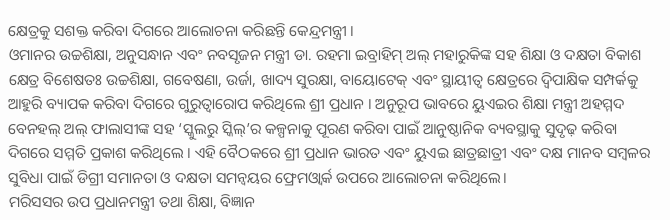କ୍ଷେତ୍ରକୁ ସଶକ୍ତ କରିବା ଦିଗରେ ଆଲୋଚନା କରିଛନ୍ତି କେନ୍ଦ୍ରମନ୍ତ୍ରୀ ।
ଓମାନର ଉଚ୍ଚଶିକ୍ଷା, ଅନୁସନ୍ଧାନ ଏବଂ ନବସୃଜନ ମନ୍ତ୍ରୀ ଡା. ରହମା ଇବ୍ରାହିମ୍ ଅଲ୍ ମହାରୁକିଙ୍କ ସହ ଶିକ୍ଷା ଓ ଦକ୍ଷତା ବିକାଶ କ୍ଷେତ୍ର ବିଶେଷତଃ ଉଚ୍ଚଶିକ୍ଷା, ଗବେଷଣା, ଉର୍ଜା, ଖାଦ୍ୟ ସୁରକ୍ଷା, ବାୟୋଟେକ୍ ଏବଂ ସ୍ଥାୟୀତ୍ୱ କ୍ଷେତ୍ରରେ ଦ୍ୱିପାକ୍ଷିକ ସମ୍ପର୍କକୁ ଆହୁରି ବ୍ୟାପକ କରିବା ଦିଗରେ ଗୁରୁତ୍ୱାରୋପ କରିଥିଲେ ଶ୍ରୀ ପ୍ରଧାନ । ଅନୁରୂପ ଭାବରେ ୟୁଏଇର ଶିକ୍ଷା ମନ୍ତ୍ରୀ ଅହମ୍ମଦ ବେନହଲ୍ ଅଲ୍ ଫାଲାସୀଙ୍କ ସହ ‘ସ୍କୁଲରୁ ସ୍କିଲ୍’ର କଳ୍ପନାକୁ ପୂରଣ କରିବା ପାଇଁ ଆନୁଷ୍ଠାନିକ ବ୍ୟବସ୍ଥାକୁ ସୁଦୃଢ଼ କରିବା ଦିଗରେ ସମ୍ମତି ପ୍ରକାଶ କରିଥିଲେ । ଏହି ବୈଠକରେ ଶ୍ରୀ ପ୍ରଧାନ ଭାରତ ଏବଂ ୟୁଏଇ ଛାତ୍ରଛାତ୍ରୀ ଏବଂ ଦକ୍ଷ ମାନବ ସମ୍ବଳର ସୁବିଧା ପାଇଁ ଡିଗ୍ରୀ ସମାନତା ଓ ଦକ୍ଷତା ସମନ୍ୱୟର ଫ୍ରେମଓ୍ୱାର୍କ ଉପରେ ଆଲୋଚନା କରିଥିଲେ।
ମରିସସର ଉପ ପ୍ରଧାନମନ୍ତ୍ରୀ ତଥା ଶିକ୍ଷା, ବିଜ୍ଞାନ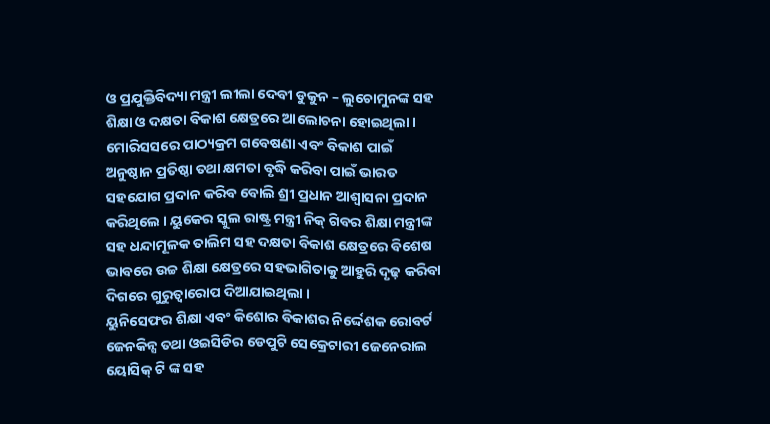ଓ ପ୍ରଯୁକ୍ତିବିଦ୍ୟା ମନ୍ତ୍ରୀ ଲୀଲା ଦେବୀ ଡୁକୁନ – ଲୁଚୋମୁନଙ୍କ ସହ ଶିକ୍ଷା ଓ ଦକ୍ଷତା ବିକାଶ କ୍ଷେତ୍ରରେ ଆଲୋଚନା ହୋଇଥିଲା । ମୋରିସସରେ ପାଠ୍ୟକ୍ରମ ଗବେଷଣା ଏବଂ ବିକାଶ ପାଇଁ ଅନୁଷ୍ଠାନ ପ୍ରତିଷ୍ଠା ତଥା କ୍ଷମତା ବୃଦ୍ଧି କରିବା ପାଇଁ ଭାରତ ସହଯୋଗ ପ୍ରଦାନ କରିବ ବୋଲି ଶ୍ରୀ ପ୍ରଧାନ ଆଶ୍ୱାସନା ପ୍ରଦାନ କରିଥିଲେ । ୟୁକେର ସ୍କୁଲ ରାଷ୍ଟ୍ର ମନ୍ତ୍ରୀ ନିକ୍ ଗିବର ଶିକ୍ଷା ମନ୍ତ୍ରୀଙ୍କ ସହ ଧନ୍ଦାମୂଳକ ତାଲିମ ସହ ଦକ୍ଷତା ବିକାଶ କ୍ଷେତ୍ରରେ ବିଶେଷ ଭାବରେ ଉଚ୍ଚ ଶିକ୍ଷା କ୍ଷେତ୍ରରେ ସହଭାଗିତାକୁ ଆହୁରି ଦୃଢ଼ କରିବା ଦିଗରେ ଗୁରୁତ୍ୱାରୋପ ଦିଆଯାଇଥିଲା ।
ୟୁନିସେଫର ଶିକ୍ଷା ଏବଂ କିଶୋର ବିକାଶର ନିର୍ଦ୍ଦେଶକ ରୋବର୍ଟ ଜେନକିନ୍ସ ତଥା ଓଇସିଡିର ଡେପୁଟି ସେକ୍ରେଟାରୀ ଜେନେରାଲ ୟୋସିକ୍ ଟି ଙ୍କ ସହ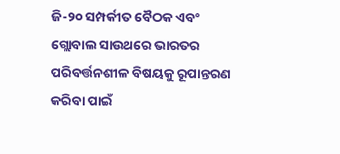ଜି-୨୦ ସମ୍ପର୍କୀତ ବୈଠକ ଏବଂ ଗ୍ଲୋବାଲ ସାଉଥରେ ଭାରତର ପରିବର୍ତ୍ତନଶୀଳ ବିଷୟକୁ ରୂପାନ୍ତରଣ କରିବା ପାଇଁ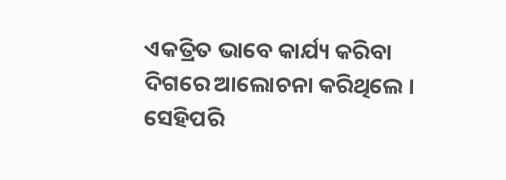ଏକତ୍ରିତ ଭାବେ କାର୍ଯ୍ୟ କରିବା ଦିଗରେ ଆଲୋଚନା କରିଥିଲେ । ସେହିପରି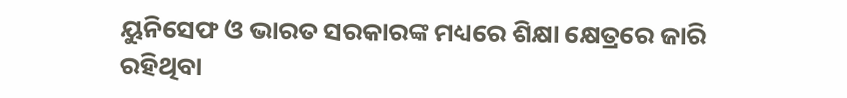ୟୁନିସେଫ ଓ ଭାରତ ସରକାରଙ୍କ ମଧ୍ୟରେ ଶିକ୍ଷା କ୍ଷେତ୍ରରେ ଜାରି ରହିଥିବା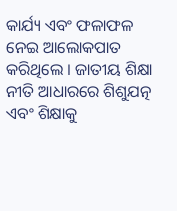କାର୍ଯ୍ୟ ଏବଂ ଫଳାଫଳ ନେଇ ଆଲୋକପାତ କରିଥିଲେ । ଜାତୀୟ ଶିକ୍ଷା ନୀତି ଆଧାରରେ ଶିଶୁଯତ୍ନ ଏବଂ ଶିକ୍ଷାକୁ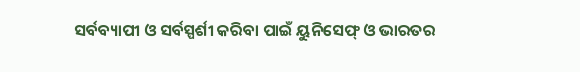ସର୍ବବ୍ୟାପୀ ଓ ସର୍ବସ୍ପର୍ଶୀ କରିବା ପାଇଁ ୟୁନିସେଫ୍ ଓ ଭାରତର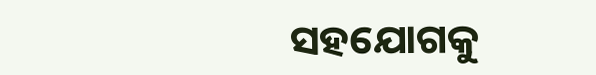ସହଯୋଗକୁ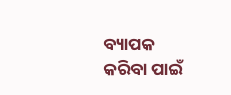ବ୍ୟାପକ କରିବା ପାଇଁ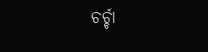ଚର୍ଚ୍ଚା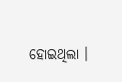ହୋଇଥିଲା ।